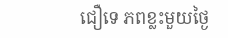ជឿទេ ភពខ្លះមួយថ្ងៃ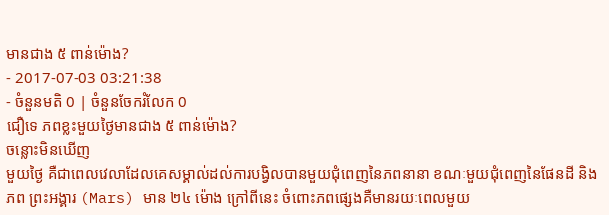មានជាង ៥ ពាន់ម៉ោង?
- 2017-07-03 03:21:38
- ចំនួនមតិ 0 | ចំនួនចែករំលែក 0
ជឿទេ ភពខ្លះមួយថ្ងៃមានជាង ៥ ពាន់ម៉ោង?
ចន្លោះមិនឃើញ
មួយថ្ងៃ គឺជាពេលវេលាដែលគេសម្គាល់ដល់ការបង្វិលបានមួយជុំពេញនៃភពនានា ខណៈមួយជុំពេញនៃផែនដី និងភព ព្រះអង្គារ (Mars) មាន ២៤ ម៉ោង ក្រៅពីនេះ ចំពោះភពផ្សេងគឺមានរយៈពេលមួយ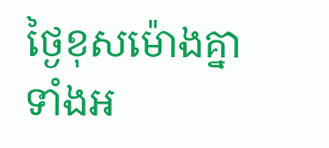ថ្ងៃខុសម៉ោងគ្នាទាំងអ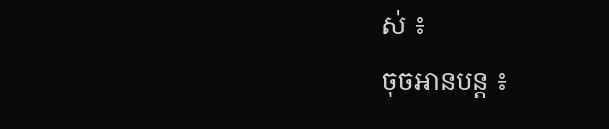ស់ ៖
ចុចអានបន្ត ៖